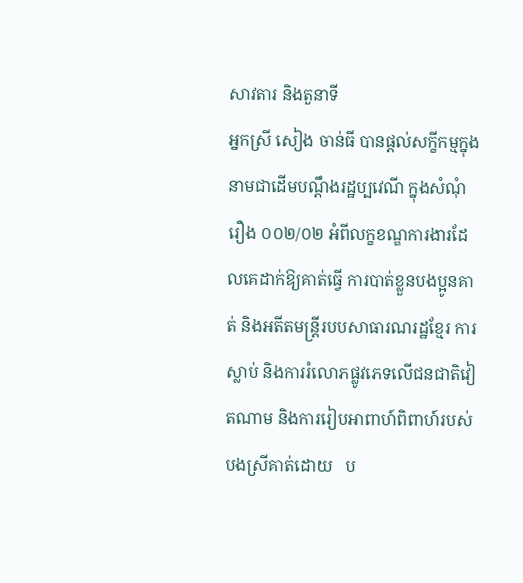សាវតារ និងតួនាទី
អ្នកស្រី សៀង ចាន់ធី បានផ្តល់សក្ខីកម្មក្នុងនាមជាដើមបណ្តឹងរដ្ឋប្បវេណី ក្នុងសំណុំរឿង ០០២/០២ អំពីលក្ខខណ្ឌការងារដែលគេដាក់ឱ្យគាត់ធ្វើ ការបាត់ខ្លួនបងប្អូនគាត់ និងអតីតមន្ត្រីរបបសាធារណរដ្ឋខ្មែរ ការស្លាប់ និងការរំលោភផ្លូវភេទលើជនជាតិវៀតណាម និងការរៀបអាពាហ៍ពិពាហ៍របស់បងស្រីគាត់ដោយ   ប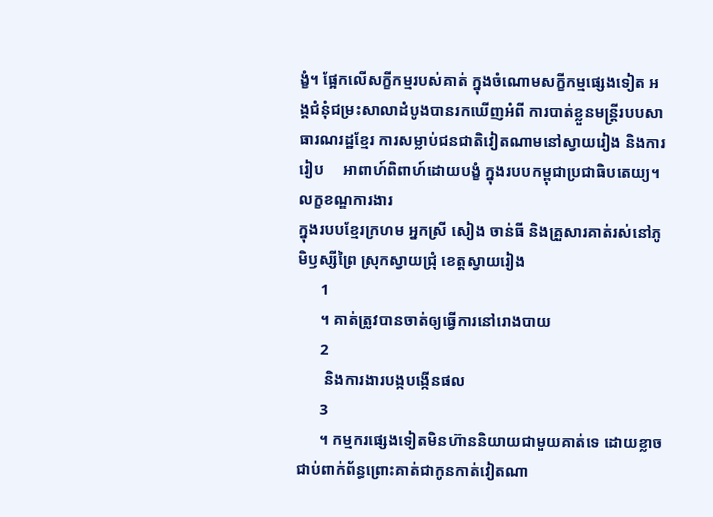ង្ខំ។ ផ្អែកលើសក្ខីកម្មរបស់គាត់ ក្នុងចំណោមសក្ខីកម្មផ្សេងទៀត អង្គជំនុំជម្រះសាលាដំបូងបានរកឃើញអំពី ការបាត់ខ្លួនមន្ត្រីរបបសាធារណរដ្ឋខ្មែរ ការសម្លាប់ជនជាតិវៀតណាមនៅស្វាយរៀង និងការរៀប     អាពាហ៍ពិពាហ៍ដោយបង្ខំ ក្នុងរបបកម្ពុជាប្រជាធិបតេយ្យ។
លក្ខខណ្ឌការងារ
ក្នុងរបបខ្មែរក្រហម អ្នកស្រី សៀង ចាន់ធី និងគ្រួសារគាត់រស់នៅភូមិឫស្សីព្រៃ ស្រុកស្វាយជ្រុំ ខេត្តស្វាយរៀង
      1
      ។ គាត់ត្រូវបានចាត់ឲ្យធ្វើការនៅរោងបាយ
      2
       និងការងារបង្កបង្កើនផល
      3
      ។ កម្មករផ្សេងទៀតមិនហ៊ាននិយាយជាមួយគាត់ទេ ដោយខ្លាចជាប់ពាក់ព័ន្ធព្រោះគាត់ជាកូនកាត់វៀតណា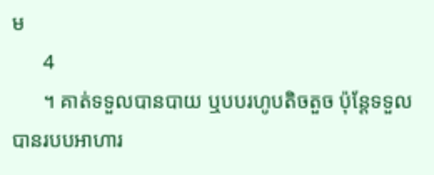ម
      4
      ។ គាត់ទទួលបានបាយ ឬបបរហូបតិចតួច ប៉ុន្តែទទួលបានរបបអាហារ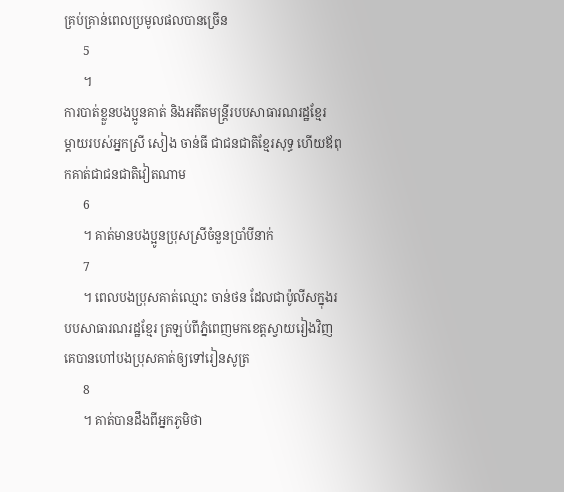គ្រប់គ្រាន់ពេលប្រមូលផលបានច្រើន
      5
      ។
ការបាត់ខ្លួនបងប្អូនគាត់ និងអតីតមន្ត្រីរបបសាធារណរដ្ឋខ្មែរ
ម្តាយរបស់អ្នកស្រី សៀង ចាន់ធី ជាជនជាតិខ្មែរសុទ្ធ ហើយឪពុកគាត់ជាជនជាតិវៀតណាម
      6
      ។ គាត់មានបងប្អូនប្រុសស្រីចំនួនប្រាំបីនាក់
      7
      ។ ពេលបងប្រុសគាត់ឈ្មោះ ចាន់ថន ដែលជាប៉ូលីសក្នុងរបបសាធារណរដ្ឋខ្មែរ ត្រឡប់ពីភ្នំពេញមកខេត្តស្វាយរៀងវិញ គេបានហៅបងប្រុសគាត់ឲ្យទៅរៀនសូត្រ
      8
      ។ គាត់បានដឹងពីអ្នកភូមិថា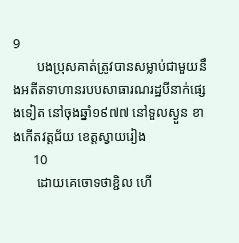9
       បងប្រុសគាត់ត្រូវបានសម្លាប់ជាមួយនឹងអតីតទាហានរបបសាធារណរដ្ឋបីនាក់ផ្សេងទៀត នៅចុងឆ្នាំ១៩៧៧ នៅទួលស្ងួន ខាងកើតវត្តជ័យ ខេត្តស្វាយរៀង
      10
       ដោយគេចោទថាខ្ជិល ហើ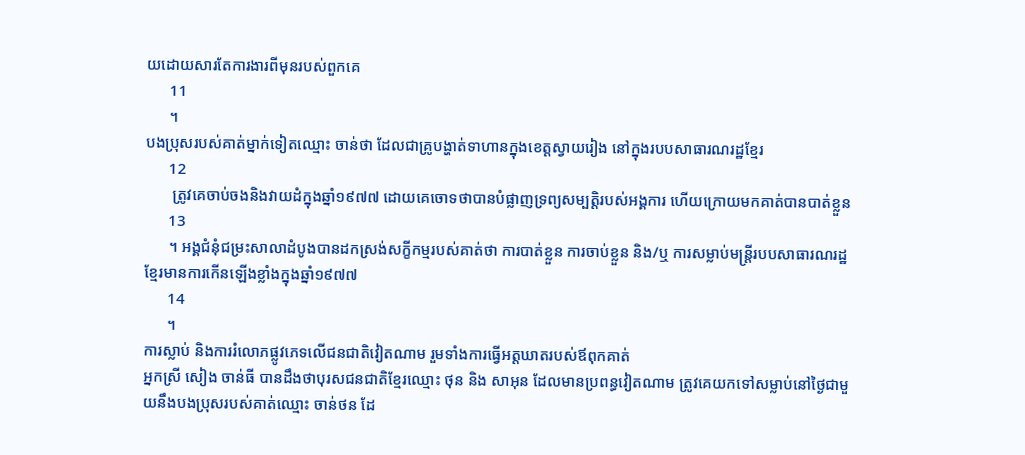យដោយសារតែការងារពីមុនរបស់ពួកគេ
      11
      ។
បងប្រុសរបស់គាត់ម្នាក់ទៀតឈ្មោះ ចាន់ថា ដែលជាគ្រូបង្ហាត់ទាហានក្នុងខេត្តស្វាយរៀង នៅក្នុងរបបសាធារណរដ្ឋខ្មែរ
      12
       ត្រូវគេចាប់ចងនិងវាយដំក្នុងឆ្នាំ១៩៧៧ ដោយគេចោទថាបានបំផ្លាញទ្រព្យសម្បត្តិរបស់អង្គការ ហើយក្រោយមកគាត់បានបាត់ខ្លួន
      13
      ។ អង្គជំនុំជម្រះសាលាដំបូងបានដកស្រង់សក្ខីកម្មរបស់គាត់ថា ការបាត់ខ្លួន ការចាប់ខ្លួន និង/ឬ ការសម្លាប់មន្ត្រីរបបសាធារណរដ្ឋខ្មែរមានការកើនឡើងខ្លាំងក្នុងឆ្នាំ១៩៧៧
      14
      ។
ការស្លាប់ និងការរំលោភផ្លូវភេទលើជនជាតិវៀតណាម រួមទាំងការធ្វើអត្តឃាតរបស់ឪពុកគាត់
អ្នកស្រី សៀង ចាន់ធី បានដឹងថាបុរសជនជាតិខ្មែរឈ្មោះ ថុន និង សាអុន ដែលមានប្រពន្ធវៀតណាម ត្រូវគេយកទៅសម្លាប់នៅថ្ងៃជាមួយនឹងបងប្រុសរបស់គាត់ឈ្មោះ ចាន់ថន ដែ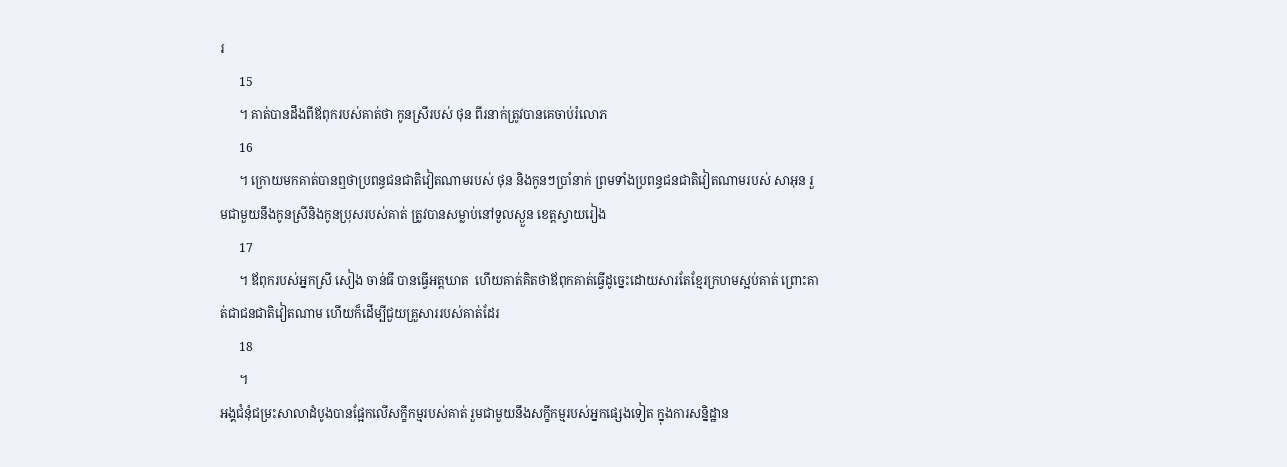រ
      15
      ។ គាត់បានដឹងពីឪពុករបស់គាត់ថា កូនស្រីរបស់ ថុន ពីរនាក់ត្រូវបានគេចាប់រំលោភ
      16
      ។ ក្រោយមកគាត់បានឮថាប្រពន្ធជនជាតិវៀតណាមរបស់ ថុន និងកូនៗប្រាំនាក់ ព្រមទាំងប្រពន្ធជនជាតិវៀតណាមរបស់ សាអុន រួមជាមួយនឹងកូនស្រីនិងកូនប្រុសរបស់គាត់ ត្រូវបានសម្លាប់នៅទួលស្ងួន ខេត្តស្វាយរៀង
      17
      ។ ឪពុករបស់អ្នកស្រី សៀង ចាន់ធី បានធ្វើអត្តឃាត  ហើយគាត់គិតថាឪពុកគាត់ធ្វើដូច្នេះដោយសារតែខ្មែរក្រហមស្អប់គាត់ ព្រោះគាត់ជាជនជាតិវៀតណាម ហើយក៏ដើម្បីជួយគ្រួសាររបស់គាត់ដែរ
      18
      ។
អង្គជំនុំជម្រះសាលាដំបូងបានផ្អែកលើសក្ខីកម្មរបស់គាត់ រួមជាមួយនឹងសក្ខីកម្មរបស់អ្នកផ្សេងទៀត ក្នុងការសន្និដ្ឋាន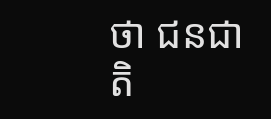ថា ជនជាតិ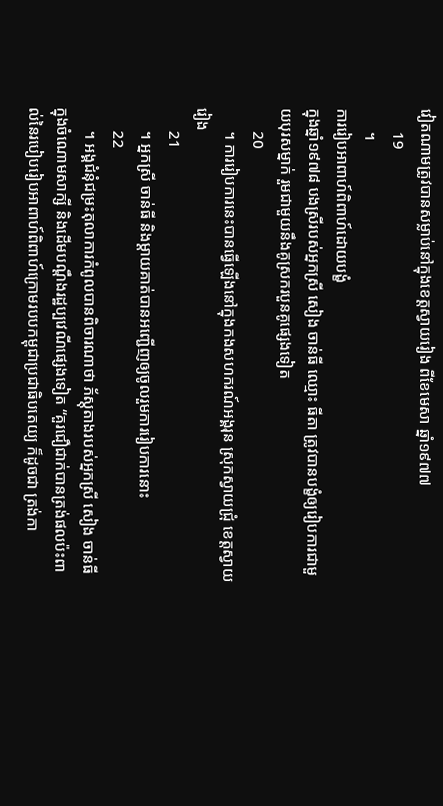វៀតណាមត្រូវបានសម្លាប់នៅក្នុងខេត្តស្វាយរៀង ពីខែមេសា ឆ្នាំ១៩៧៧
      19
      ។
ការរៀបអាពាហ៍ពិពាហ៍ដោយបង្ខំ
ក្នុងឆ្នាំ១៩៧៨ បងស្រីរបស់អ្នកស្រី សៀង ចាន់ធី ឈ្មោះ ធីតា ត្រូវបានបង្ខំឲ្យរៀបការជាមួយបុរសម្នាក់ រួមជាមួយនឹងគូស្រករបួនគូផ្សេងទៀត
      20
      ។ ការរៀបការនេះបានធ្វើឡើងនៅក្នុងកងសហករណ៍អង្គរុន ស្រុកស្វាយជ្រុំ ខេត្តស្វាយរៀង
      21
      ។ អ្នកស្រី ចាន់ធី និងម្តាយគាត់បានអញ្ជើញឲ្យចូលរួមការរៀបការនោះ
      22
      ។ អង្គជំនុំជម្រះតុលាការកំពូលបានពិចារណាថា ភ័ស្តុតាងរបស់អ្នកស្រី សៀង ចាន់ធី ក្នុងចំណោមសាក្សី និងដើមបណ្តឹងរដ្ឋប្បវេណីផ្សេងទៀត “គួរជឿជាក់បានត្រង់ផលប៉ះពាល់នៃរបៀបរៀបអាពាហ៍ពិពាហ៍ក្រោមរបបកម្ពុជាប្រជាធិបតេយ្យ ក៏ដូចជា ត្រង់កា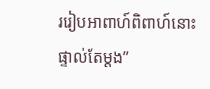ររៀបអាពាហ៍ពិពាហ៍នោះផ្ទាល់តែម្តង”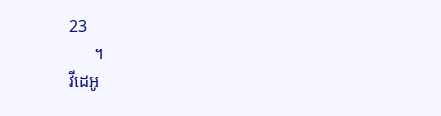23
      ។
វីដេអូ